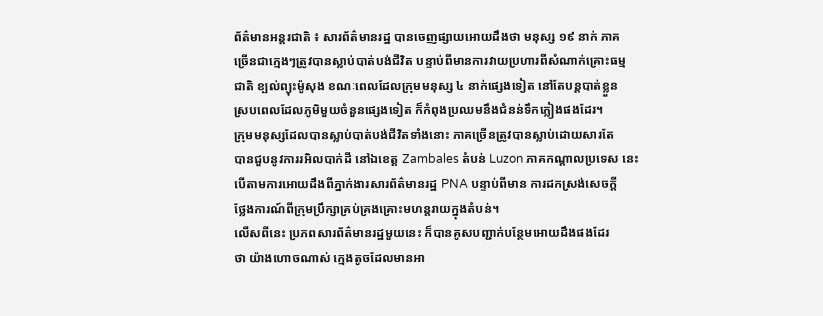ព័ត៌មានអន្តរជាតិ ៖ សារព័ត៌មានរដ្ឋ បានចេញផ្សាយអោយដឹងថា មនុស្ស ១៩ នាក់ ភាគ
ច្រើនជាក្មេងៗត្រូវបានស្លាប់បាត់បង់ជីវិត បន្ទាប់ពីមានការវាយប្រហារពីសំណាក់គ្រោះធម្ម
ជាតិ ខ្បល់ព្យុះម៉ូសុង ខណៈពេលដែលក្រុមមនុស្ស ៤ នាក់ផ្សេងទៀត នៅតែបន្តបាត់ខ្លួន
ស្របពេលដែលភូមិមួយចំនួនផ្សេងទៀត ក៏កំពុងប្រឈមនឹងជំនន់ទឹកភ្លៀងផងដែរ។
ក្រុមមនុស្សដែលបានស្លាប់បាត់បង់ជីវិតទាំងនោះ ភាគច្រើនត្រូវបានស្លាប់ដោយសារតែ
បានជួបនូវការរអិលបាក់ដី នៅឯខេត្ត Zambales តំបន់ Luzon ភាគកណ្តាលប្រទេស នេះ
បើតាមការអោយដឹងពីភ្នាក់ងារសារព័ត៌មានរដ្ឋ PNA បន្ទាប់ពីមាន ការដកស្រង់សេចក្តី
ថ្លែងការណ៍ពីក្រុមប្រឹក្សាគ្រប់គ្រងគ្រោះមហន្តរាយក្នុងតំបន់។
លើសពីនេះ ប្រភពសារព័ត៌មានរដ្ឋមួយនេះ ក៏បានគូសបញ្ជាក់បន្ថែមអោយដឹងផងដែរ
ថា យ៉ាងហោចណាស់ ក្មេងតូចដែលមានអា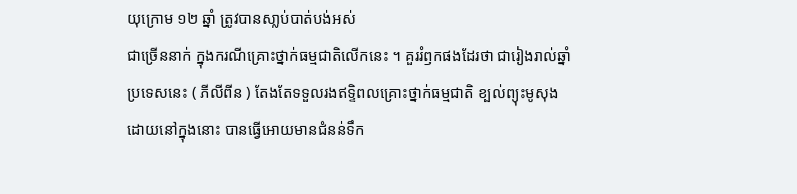យុក្រោម ១២ ឆ្នាំ ត្រូវបានសា្លប់បាត់បង់អស់
ជាច្រើននាក់ ក្នុងករណីគ្រោះថ្នាក់ធម្មជាតិលើកនេះ ។ គួររំឭកផងដែរថា ជារៀងរាល់ឆ្នាំ
ប្រទេសនេះ ( ភីលីពីន ) តែងតែទទួលរងឥទ្ទិពលគ្រោះថ្នាក់ធម្មជាតិ ខ្បល់ព្យុះមូសុង
ដោយនៅក្នុងនោះ បានធ្វើអោយមានជំនន់ទឹក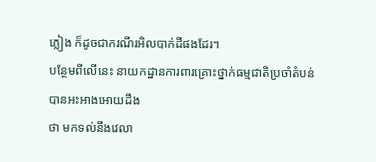ភ្លៀង ក៏ដូចជាករណីរអិលបាក់ដីផងដែរ។
បន្ថែមពីលើនេះ នាយកដ្ឋានការពារគ្រោះថ្នាក់ធម្មជាតិប្រចាំតំបន់ បានអះអាងអោយដឹង
ថា មកទល់នឹងវេលា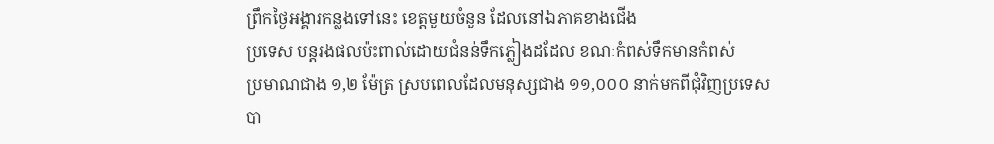ព្រឹកថ្ងៃអង្គារកន្លងទៅនេះ ខេត្តមួយចំនួន ដែលនៅឯភាគខាងជើង
ប្រទេស បន្តរងផលប៉ះពាល់ដោយជំនន់ទឹកភ្លៀងដដែល ខណៈកំពស់ទឹកមានកំពស់
ប្រមាណជាង ១,២ ម៉ែត្រ ស្របពេលដែលមនុស្សជាង ១១,០០០ នាក់មកពីជុំវិញប្រទេស
បា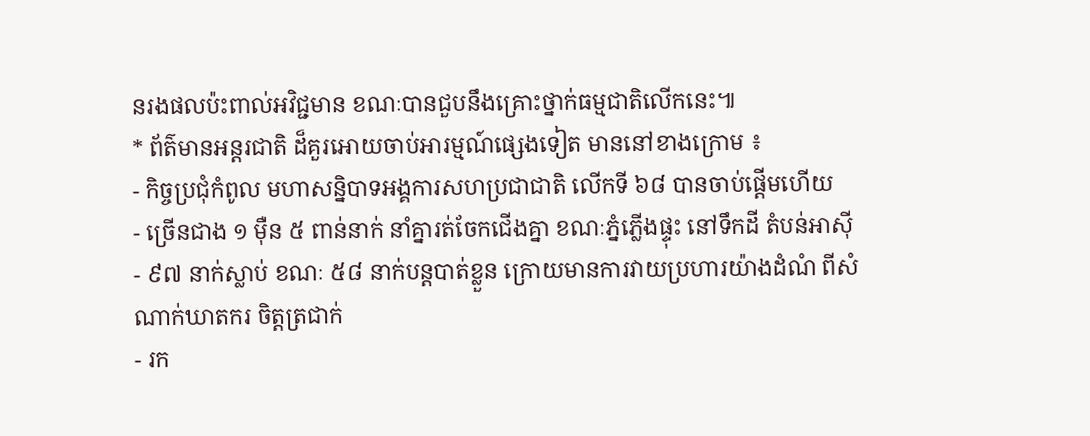នរងផលប៉ះពាល់អវិជ្ជមាន ខណៈបានជួបនឹងគ្រោះថ្នាក់ធម្មជាតិលើកនេះ៕
* ព័ត៌មានអន្តរជាតិ ដ៏គួរអោយចាប់អារម្មណ៍ផ្សេងទៀត មាននៅខាងក្រោម ៖
- កិច្ចប្រជុំកំពូល មហាសន្និបាទអង្គការសហប្រជាជាតិ លើកទី ៦៨ បានចាប់ផ្តើមហើយ
- ច្រើនជាង ១ ម៉ឺន ៥ ពាន់នាក់ នាំគ្នារត់ចែកជើងគ្នា ខណៈភ្នំភ្លើងផ្ទុះ នៅទឹកដី តំបន់អាស៊ី
- ៩៧ នាក់ស្លាប់ ខណៈ ៥៨ នាក់បន្តបាត់ខ្លួន ក្រោយមានការវាយប្រហារយ៉ាងដំណំ ពីសំ
ណាក់ឃាតករ ចិត្តត្រជាក់
- រក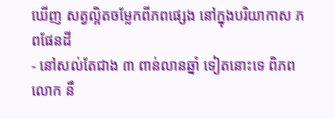ឃើញ សត្វល្អិតចម្លែកពីភពផ្សេង នៅក្នុងបរិយាកាស ភពផែនដី
- នៅសល់តែជាង ៣ ពាន់លានឆ្នាំ ទៀតនោះទេ ពិភពលោក នឹ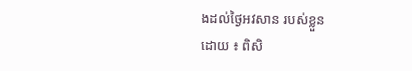ងដល់ថ្ងៃអវសាន របស់ខ្លួន
ដោយ ៖ ពិសិ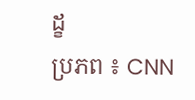ដ្ខ
ប្រភព ៖ CNN